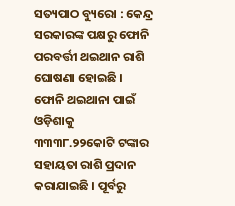ସତ୍ୟପାଠ ବ୍ୟୁରୋ : କେନ୍ଦ୍ର ସରକାରଙ୍କ ପକ୍ଷରୁ ଫୋନି ପରବର୍ତ୍ତୀ ଥଇଥାନ ରାଶି ଘୋଷଣା ହୋଇଛି । ଫୋନି ଥଇଥାନା ପାଇଁ ଓଡ଼ିଶାକୁ ୩୩୩୮.୨୨କୋଟି ଟଙ୍କାର ସହାୟତା ରାଶି ପ୍ରଦାନ କରାଯାଇଛି । ପୂର୍ବରୁ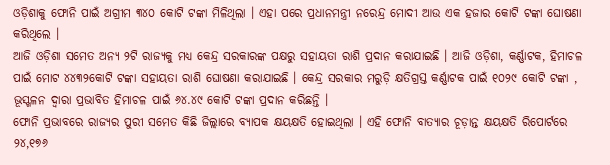ଓଡ଼ିଶାକୁ ଫୋନି ପାଇଁ ଅଗ୍ରୀମ ୩୪୦ କୋଟି ଟଙ୍କା ମିଳିଥିଲା । ଏହା ପରେ ପ୍ରଧାନମନ୍ତ୍ରୀ ନରେନ୍ଦ୍ର ମୋଦୀ ଆଉ ଏକ ହଜାର କୋଟି ଟଙ୍କା ଘୋଷଣା କରିଥିଲେ ।
ଆଜି ଓଡ଼ିଶା ସମେତ ଅନ୍ୟ ୨ଟି ରାଜ୍ୟକୁ ମଧ୍ୟ କେନ୍ଦ୍ର ସରକାରଙ୍କ ପକ୍ଷରୁ ସହାୟତା ରାଶି ପ୍ରଦାନ କରାଯାଇଛି । ଆଜି ଓଡ଼ିଶା, କର୍ଣ୍ଣାଟକ, ହିମାଚଳ ପାଇଁ ମୋଟ ୪୪୩୨କୋଟି ଟଙ୍କା ସହାୟତା ରାଶି ଘୋଷଣା କରାଯାଇଛି । କେନ୍ଦ୍ର ସରକାର ମରୁଡ଼ି କ୍ଷତିଗ୍ରସ୍ତ କର୍ଣ୍ଣାଟକ ପାଇଁ ୧୦୨୯ କୋଟି ଟଙ୍କା , ଭୂସ୍ଖଳନ ଦ୍ୱାରା ପ୍ରଭାବିତ ହିମାଚଳ ପାଇଁ ୬୪.୪୯ କୋଟି ଟଙ୍କା ପ୍ରଦାନ କରିଛନ୍ତି ।
ଫୋନି ପ୍ରଭାବରେ ରାଜ୍ୟର ପୁରୀ ସମେତ କିଛି ଜିଲ୍ଲାରେ ବ୍ୟାପକ କ୍ଷୟକ୍ଷତି ହୋଇଥିଲା । ଏହି ଫୋନି ବାତ୍ୟାର ଚୂଡ଼ାନ୍ତ କ୍ଷୟକ୍ଷତି ରିପୋର୍ଟରେ ୨୪,୧୭୬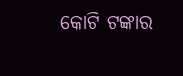କୋଟି ଟଙ୍କାର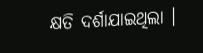କ୍ଷତି ଦର୍ଶାଯାଇଥିଲା ।